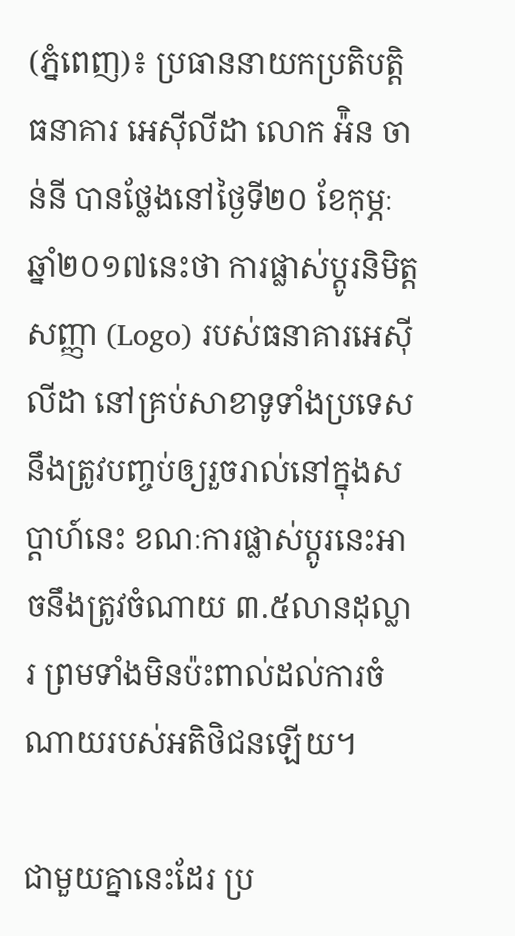(ភ្នំពេញ)៖ ប្រធាននាយកប្រតិបត្តិធនាគារ អេស៊ីលីដា លោក អ៉ិន ចាន់នី បានថ្លែងនៅថ្ងៃទី២០ ខែកុម្ភៈ ឆ្នាំ២០១៧នេះថា ការផ្លាស់ប្តូរនិមិត្តសញ្ញា (Logo) របស់ធនាគារអេស៊ីលីដា នៅគ្រប់សាខាទូទាំងប្រទេស នឹងត្រូវបញ្ចប់ឲ្យរួចរាល់នៅក្នុងសប្តាហ៍នេះ ខណៈការផ្លាស់ប្តូរនេះអាចនឹងត្រូវចំណាយ ៣.៥លានដុល្លារ ព្រមទាំងមិនប៉ះពាល់ដល់ការចំណាយរបស់អតិថិជនឡើយ។

ជាមួយគ្នានេះដែរ ប្រ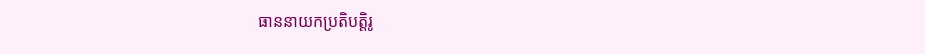ធាននាយកប្រតិបត្តិរូ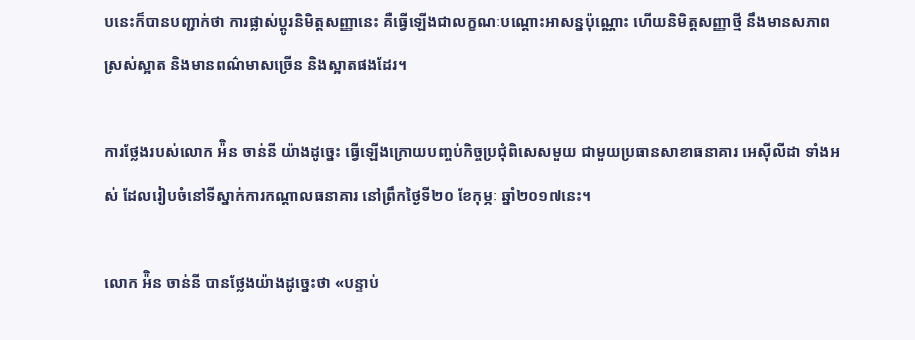បនេះក៏បានបញ្ជាក់ថា ការផ្លាស់ប្តូរនិមិត្តសញ្ញានេះ គឺធ្វើឡើងជាលក្ខណៈបណ្តោះអាសន្នប៉ុណ្ណោះ ហើយនិមិត្តសញ្ញាថ្មី នឹងមានសភាពស្រស់ស្អាត និងមានពណ៌មាសច្រើន និងស្អាតផងដែរ។

ការថ្លែងរបស់លោក អ៉ិន ចាន់នី យ៉ាងដូច្នេះ ធ្វើឡើងក្រោយបញ្ចប់កិច្ចប្រជុំពិសេសមួយ ជាមួយប្រធានសាខាធនាគារ អេស៊ីលីដា ទាំងអស់ ដែលរៀបចំនៅទីស្នាក់ការកណ្តាលធនាគារ នៅព្រឹកថ្ងៃទី២០ ខែកុម្ភៈ ឆ្នាំ២០១៧នេះ។

លោក អ៉ិន ចាន់នី បានថ្លែងយ៉ាងដូច្នេះថា «បន្ទាប់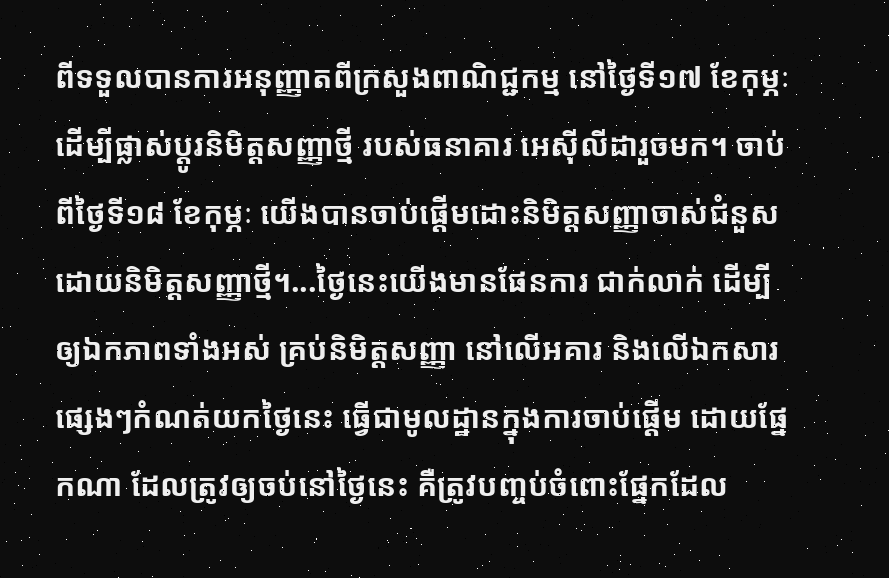ពីទទួលបានការអនុញ្ញាតពីក្រសួងពាណិជ្ជកម្ម នៅថ្ងៃទី១៧ ខែកុម្ភៈ ដើម្បីផ្លាស់ប្តូរនិមិត្តសញ្ញាថ្មី របស់ធនាគារ អេស៊ីលីដារួចមក។ ចាប់ពីថ្ងៃទី១៨ ខែកុម្ភៈ យើងបានចាប់ផ្តើមដោះនិមិត្តសញ្ញាចាស់ជំនួសដោយនិមិត្តសញ្ញាថ្មី។...ថ្ងៃនេះយើងមានផែនការ ជាក់លាក់ ដើម្បីឲ្យឯកភាពទាំងអស់ គ្រប់និមិត្តសញ្ញា នៅលើអគារ និងលើឯកសារផ្សេងៗកំណត់យកថ្ងៃនេះ ធ្វើជាមូលដ្ឋានក្នុងការចាប់ផ្តើម ដោយផ្នែកណា ដែលត្រូវឲ្យចប់នៅថ្ងៃនេះ គឺត្រូវបញ្ចប់ចំពោះផ្នែកដែល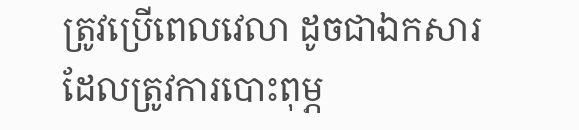ត្រូវប្រើពេលវេលា ដូចជាឯកសារដែលត្រូវការបោះពុម្ភ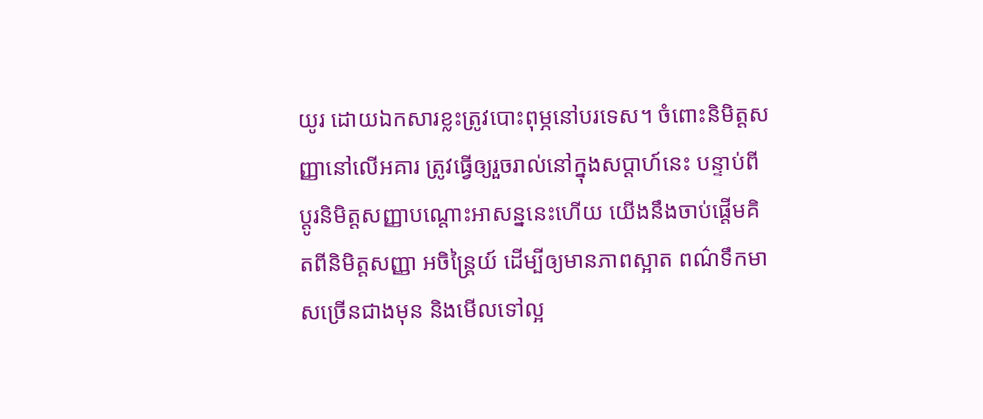យូរ ដោយឯកសារខ្លះត្រូវបោះពុម្ភនៅបរទេស។ ចំពោះនិមិត្តសញ្ញានៅលើអគារ ត្រូវធ្វើឲ្យរួចរាល់នៅក្នុងសប្តាហ៍នេះ បន្ទាប់ពីប្តូរនិមិត្តសញ្ញាបណ្តោះអាសន្ននេះហើយ យើងនឹងចាប់ផ្តើមគិតពីនិមិត្តសញ្ញា អចិន្ត្រៃយ៍ ដើម្បីឲ្យមានភាពស្អាត ពណ៌ទឹកមាសច្រើនជាងមុន និងមើលទៅល្អ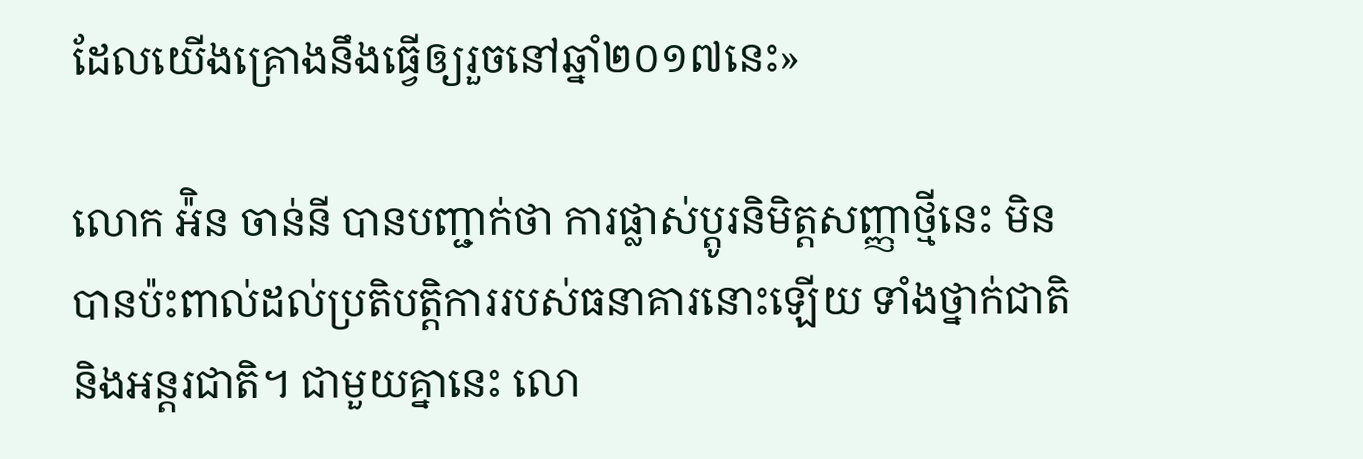ដែលយើងគ្រោងនឹងធ្វើឲ្យរួចនៅឆ្នាំ២០១៧នេះ»

លោក អ៉ិន ចាន់នី បានបញ្ជាក់ថា ការផ្លាស់ប្តូរនិមិត្តសញ្ញាថ្មីនេះ មិនបានប៉ះពាល់ដល់ប្រតិបត្តិការរបស់ធនាគារនោះឡើយ ទាំងថ្នាក់ជាតិ និងអន្តរជាតិ។ ជាមួយគ្នានេះ លោ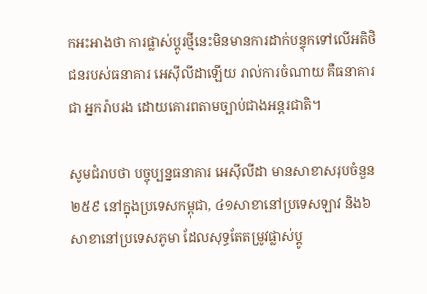កអះអាងថា ការផ្លាស់ប្តូរថ្មីនេះមិនមានការដាក់បន្ទុកទៅលើអតិថិជនរបស់ធនាគារ អេស៊ីលីដាឡើយ រាល់ការចំណាយ គឺធនាគារជា អ្នករ៉ាបរង ដោយគោរពតាមច្បាប់ជាងអន្តរជាតិ។

សូមជំរាបថា បច្ចុប្បន្នធនាគារ អេស៊ីលីដា មានសាខាសរុបចំនួន២៥៩ នៅក្នុងប្រទេសកម្ពុជា, ៤១សាខានៅប្រទេសឡាវ និង៦សាខានៅប្រទេសភូមា ដែលសុទ្ធតែតម្រូវផ្លាស់ប្តូ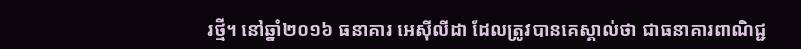រថ្មី។ នៅឆ្នាំ២០១៦ ធនាគារ អេស៊ីលីដា ដែលត្រូវបានគេស្គាល់ថា ជាធនាគារពាណិជ្ជ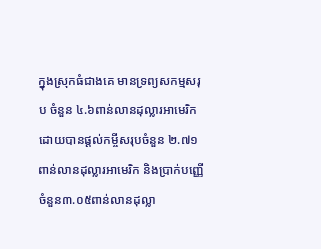ក្នុងស្រុកធំជាងគេ មានទ្រព្យសកម្មសរុប ចំនួន ៤.៦ពាន់លានដុល្លារអាមេរិក ដោយបានផ្តល់កម្ចីសរុបចំនួន ២.៧១ពាន់លានដុល្លារអាមេរិក និងប្រាក់បញ្ញើចំនួន៣.០៥ពាន់លានដុល្លា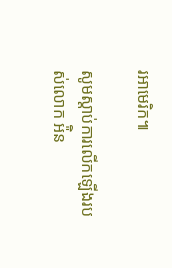រអាមេរិក៕

សូមស្តាប់ការលើកឡើងរបស់លោក អ៉ិន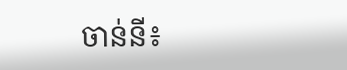ចាន់នី៖